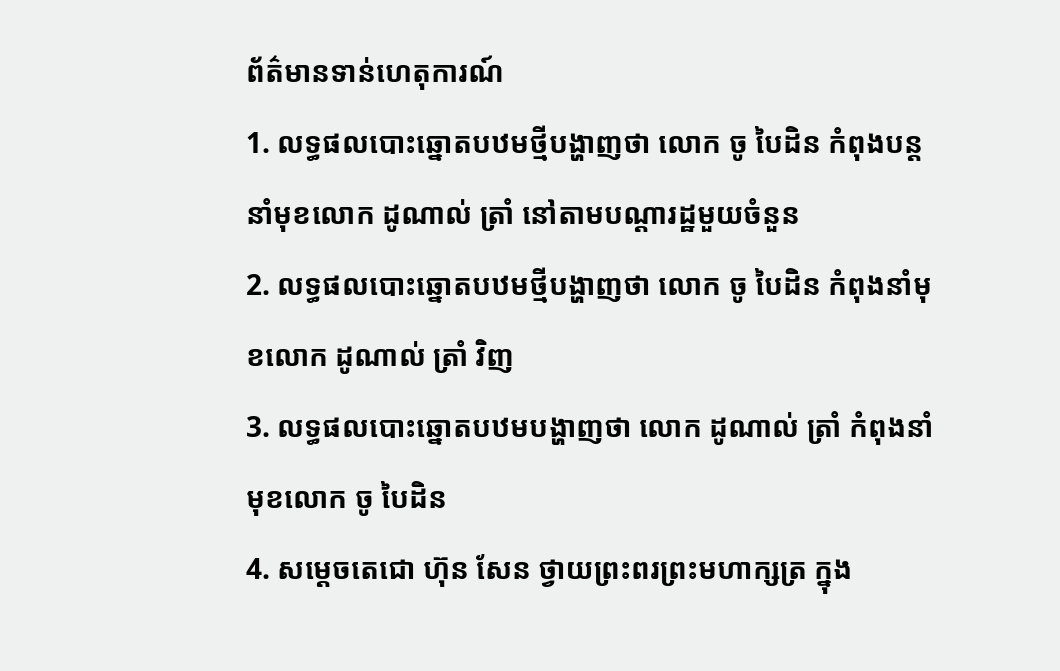ព័ត៌មានទាន់ហេតុការណ៍
1. លទ្ធផលបោះឆ្នោតបឋមថ្មីបង្ហាញថា លោក ចូ បៃដិន កំពុងបន្តនាំមុខលោក ដូណាល់ ត្រាំ នៅតាមបណ្តារដ្ឋមួយចំនួន
2. លទ្ធផលបោះឆ្នោតបឋមថ្មីបង្ហាញថា លោក ចូ បៃដិន កំពុងនាំមុខលោក ដូណាល់ ត្រាំ វិញ
3. លទ្ធផលបោះឆ្នោតបឋមបង្ហាញថា លោក ដូណាល់ ត្រាំ កំពុងនាំមុខលោក ចូ បៃដិន
4. សម្ដេចតេជោ ហ៊ុន សែន ថ្វាយព្រះពរព្រះមហាក្សត្រ ក្នុង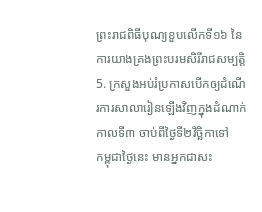ព្រះរាជពិធីបុណ្យខួបលើកទី១៦ នៃការយាងគ្រងព្រះបរមសិរីរាជសម្បត្តិ
5. ក្រសួងអប់រំប្រកាសបើកឲ្យដំណើរការសាលារៀនឡើងវិញក្នុងដំណាក់កាលទី៣ ចាប់ពីថ្ងៃទី២វិច្ឆិកាទៅ
កម្ពុជាថ្ងៃនេះ មានអ្នកជាសះ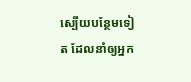ស្បើយបន្ថែមទៀត ដែលនាំឲ្យអ្នក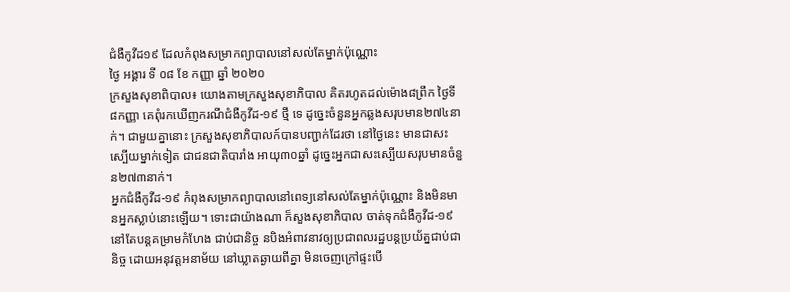ជំងឺកូវីដ១៩ ដែលកំពុងសម្រាកព្យាបាលនៅសល់តែម្នាក់ប៉ុណ្ណោះ
ថ្ងៃ អង្គារ ទី ០៨ ខែ កញ្ញា ឆ្នាំ ២០២០
ក្រសួងសុខាពិបាល៖ យោងតាមក្រសួងសុខាភិបាល គិតរហូតដល់ម៉ោង៨ព្រឹក ថ្ងៃទី ៨កញ្ញា គេពុំរកឃើញករណីជំងឺកូវីដ-១៩ ថ្មី ទេ ដូច្នេះចំនួនអ្នកឆ្លងសរុបមាន២៧៤នាក់។ ជាមួយគ្នានោះ ក្រសួងសុខាភិបាលក៍បានបញ្ជាក់ដែរថា នៅថ្ងៃនេះ មានជាសះស្បើយម្នាក់ទៀត ជាជនជាតិបារាំង អាយុ៣០ឆ្នាំ ដូច្នេះអ្នកជាសះស្បើយសរុបមានចំនួន២៧៣នាក់។
អ្នកជំងឺកូវីដ-១៩ កំពុងសម្រាកព្យាបាលនៅពេទ្យនៅសល់តែម្នាក់ប៉ុណ្ណោះ និងមិនមានអ្នកស្លាប់នោះឡើយ។ ទោះជាយ៉ាងណា ក៏សួងសុខាភិបាល ចាត់ទុកជំងឺកូវីដ-១៩ នៅតែបន្តគម្រាមកំហែង ជាប់ជានិច្ច នបិងអំពាវនាវឲ្យប្រជាពលរដ្ឋបន្តប្រយ័ត្នជាប់ជានិច្ច ដោយអនុវត្តអនាម័យ នៅឃ្លាតឆ្ងាយពីគ្នា មិនចេញក្រៅផ្ទះបើ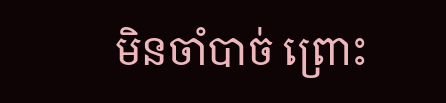មិនចាំបាច់ ព្រោះ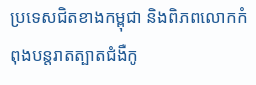ប្រទេសជិតខាងកម្ពុជា និងពិភពលោកកំពុងបន្តរាតត្បាតជំងឺកូ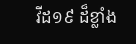វីដ១៩ ដ៏ខ្លាំង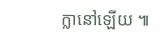ក្លានៅឡើយ ៕